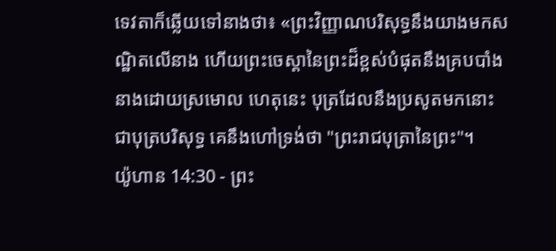ទេវតាក៏ឆ្លើយទៅនាងថា៖ «ព្រះវិញ្ញាណបរិសុទ្ធនឹងយាងមកសណ្ឋិតលើនាង ហើយព្រះចេស្តានៃព្រះដ៏ខ្ពស់បំផុតនឹងគ្របបាំងនាងដោយស្រមោល ហេតុនេះ បុត្រដែលនឹងប្រសូតមកនោះ ជាបុត្របរិសុទ្ធ គេនឹងហៅទ្រង់ថា "ព្រះរាជបុត្រានៃព្រះ"។
យ៉ូហាន 14:30 - ព្រះ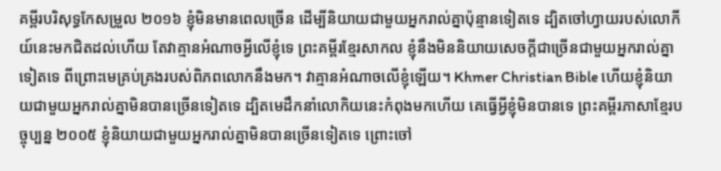គម្ពីរបរិសុទ្ធកែសម្រួល ២០១៦ ខ្ញុំមិនមានពេលច្រើន ដើម្បីនិយាយជាមួយអ្នករាល់គ្នាប៉ុន្មានទៀតទេ ដ្បិតចៅហ្វាយរបស់លោកីយ៍នេះមកជិតដល់ហើយ តែវាគ្មានអំណាចអ្វីលើខ្ញុំទេ ព្រះគម្ពីរខ្មែរសាកល ខ្ញុំនឹងមិននិយាយសេចក្ដីជាច្រើនជាមួយអ្នករាល់គ្នាទៀតទេ ពីព្រោះមេគ្រប់គ្រងរបស់ពិភពលោកនឹងមក។ វាគ្មានអំណាចលើខ្ញុំឡើយ។ Khmer Christian Bible ហើយខ្ញុំនិយាយជាមួយអ្នករាល់គ្នាមិនបានច្រើនទៀតទេ ដ្បិតមេដឹកនាំលោកិយនេះកំពុងមកហើយ គេធ្វើអ្វីខ្ញុំមិនបានទេ ព្រះគម្ពីរភាសាខ្មែរបច្ចុប្បន្ន ២០០៥ ខ្ញុំនិយាយជាមួយអ្នករាល់គ្នាមិនបានច្រើនទៀតទេ ព្រោះចៅ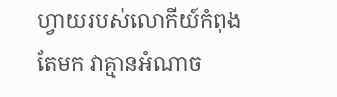ហ្វាយរបស់លោកីយ៍កំពុងតែមក វាគ្មានអំណាច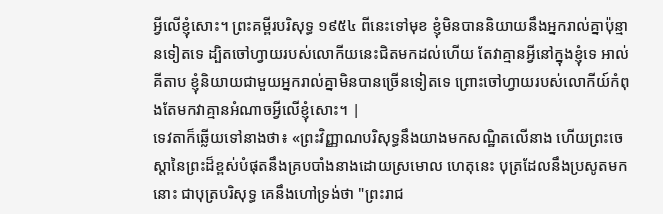អ្វីលើខ្ញុំសោះ។ ព្រះគម្ពីរបរិសុទ្ធ ១៩៥៤ ពីនេះទៅមុខ ខ្ញុំមិនបាននិយាយនឹងអ្នករាល់គ្នាប៉ុន្មានទៀតទេ ដ្បិតចៅហ្វាយរបស់លោកីយនេះជិតមកដល់ហើយ តែវាគ្មានអ្វីនៅក្នុងខ្ញុំទេ អាល់គីតាប ខ្ញុំនិយាយជាមួយអ្នករាល់គ្នាមិនបានច្រើនទៀតទេ ព្រោះចៅហ្វាយរបស់លោកីយ៍កំពុងតែមកវាគ្មានអំណាចអ្វីលើខ្ញុំសោះ។ |
ទេវតាក៏ឆ្លើយទៅនាងថា៖ «ព្រះវិញ្ញាណបរិសុទ្ធនឹងយាងមកសណ្ឋិតលើនាង ហើយព្រះចេស្តានៃព្រះដ៏ខ្ពស់បំផុតនឹងគ្របបាំងនាងដោយស្រមោល ហេតុនេះ បុត្រដែលនឹងប្រសូតមកនោះ ជាបុត្របរិសុទ្ធ គេនឹងហៅទ្រង់ថា "ព្រះរាជ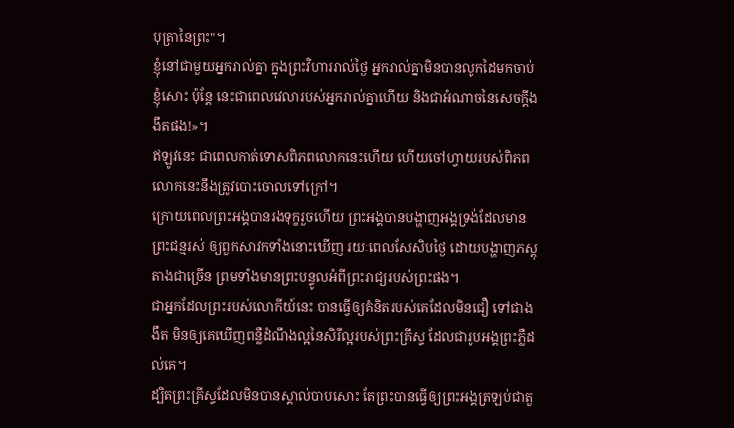បុត្រានៃព្រះ"។
ខ្ញុំនៅជាមួយអ្នករាល់គ្នា ក្នុងព្រះវិហាររាល់ថ្ងៃ អ្នករាល់គ្នាមិនបានលូកដៃមកចាប់ខ្ញុំសោះ ប៉ុន្តែ នេះជាពេលវេលារបស់អ្នករាល់គ្នាហើយ និងជាអំណាចនៃសេចក្តីងងឹតផង!»។
ឥឡូវនេះ ជាពេលកាត់ទោសពិភពលោកនេះហើយ ហើយចៅហ្វាយរបស់ពិភពលោកនេះនឹងត្រូវបោះចោលទៅក្រៅ។
ក្រោយពេលព្រះអង្គបានរងទុក្ខរួចហើយ ព្រះអង្គបានបង្ហាញអង្គទ្រង់ដែលមានព្រះជន្មរស់ ឲ្យពួកសាវកទាំងនោះឃើញ រយៈពេលសែសិបថ្ងៃ ដោយបង្ហាញភស្តុតាងជាច្រើន ព្រមទាំងមានព្រះបន្ទូលអំពីព្រះរាជ្យរបស់ព្រះផង។
ជាអ្នកដែលព្រះរបស់លោកីយ៍នេះ បានធ្វើឲ្យគំនិតរបស់គេដែលមិនជឿ ទៅជាងងឹត មិនឲ្យគេឃើញពន្លឺដំណឹងល្អនៃសិរីល្អរបស់ព្រះគ្រីស្ទ ដែលជារូបអង្គព្រះភ្លឺដល់គេ។
ដ្បិតព្រះគ្រីស្ទដែលមិនបានស្គាល់បាបសោះ តែព្រះបានធ្វើឲ្យព្រះអង្គត្រឡប់ជាតួ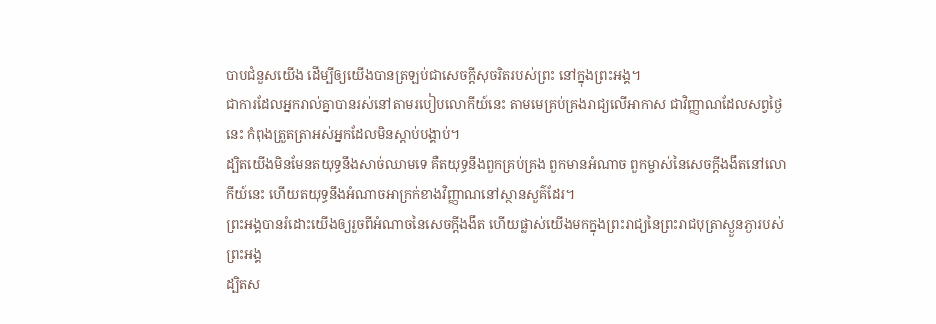បាបជំនួសយើង ដើម្បីឲ្យយើងបានត្រឡប់ជាសេចក្តីសុចរិតរបស់ព្រះ នៅក្នុងព្រះអង្គ។
ជាការដែលអ្នករាល់គ្នាបានរស់នៅតាមរបៀបលោកីយ៍នេះ តាមមេគ្រប់គ្រងរាជ្យលើអាកាស ជាវិញ្ញាណដែលសព្វថ្ងៃនេះ កំពុងត្រួតត្រាអស់អ្នកដែលមិនស្ដាប់បង្គាប់។
ដ្បិតយើងមិនមែនតយុទ្ធនឹងសាច់ឈាមទេ គឺតយុទ្ធនឹងពួកគ្រប់គ្រង ពួកមានអំណាច ពួកម្ចាស់នៃសេចក្តីងងឹតនៅលោកីយ៍នេះ ហើយតយុទ្ធនឹងអំណាចអាក្រក់ខាងវិញ្ញាណនៅស្ថានសួគ៌ដែរ។
ព្រះអង្គបានរំដោះយើងឲ្យរួចពីអំណាចនៃសេចក្តីងងឹត ហើយផ្លាស់យើងមកក្នុងព្រះរាជ្យនៃព្រះរាជបុត្រាស្ងួនភ្ងារបស់ព្រះអង្គ
ដ្បិតស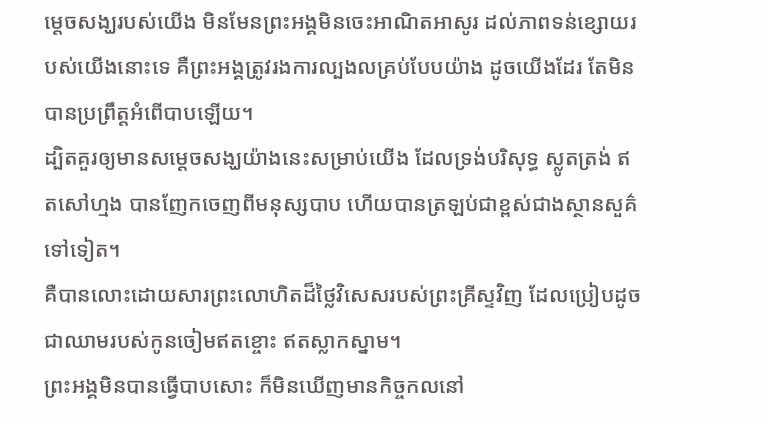ម្តេចសង្ឃរបស់យើង មិនមែនព្រះអង្គមិនចេះអាណិតអាសូរ ដល់ភាពទន់ខ្សោយរបស់យើងនោះទេ គឺព្រះអង្គត្រូវរងការល្បងលគ្រប់បែបយ៉ាង ដូចយើងដែរ តែមិនបានប្រព្រឹត្តអំពើបាបឡើយ។
ដ្បិតគួរឲ្យមានសម្តេចសង្ឃយ៉ាងនេះសម្រាប់យើង ដែលទ្រង់បរិសុទ្ធ ស្លូតត្រង់ ឥតសៅហ្មង បានញែកចេញពីមនុស្សបាប ហើយបានត្រឡប់ជាខ្ពស់ជាងស្ថានសួគ៌ទៅទៀត។
គឺបានលោះដោយសារព្រះលោហិតដ៏ថ្លៃវិសេសរបស់ព្រះគ្រីស្ទវិញ ដែលប្រៀបដូចជាឈាមរបស់កូនចៀមឥតខ្ចោះ ឥតស្លាកស្នាម។
ព្រះអង្គមិនបានធ្វើបាបសោះ ក៏មិនឃើញមានកិច្ចកលនៅ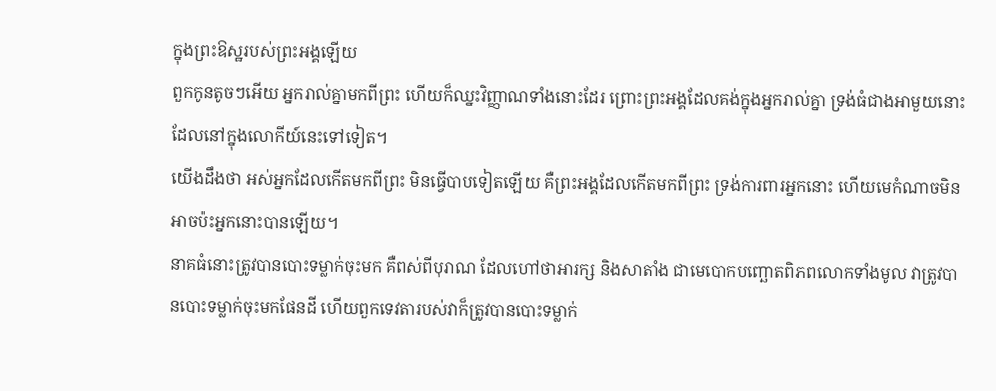ក្នុងព្រះឱស្ឋរបស់ព្រះអង្គឡើយ
ពួកកូនតូចៗអើយ អ្នករាល់គ្នាមកពីព្រះ ហើយក៏ឈ្នះវិញ្ញាណទាំងនោះដែរ ព្រោះព្រះអង្គដែលគង់ក្នុងអ្នករាល់គ្នា ទ្រង់ធំជាងអាមួយនោះ ដែលនៅក្នុងលោកីយ៍នេះទៅទៀត។
យើងដឹងថា អស់អ្នកដែលកើតមកពីព្រះ មិនធ្វើបាបទៀតឡើយ គឺព្រះអង្គដែលកើតមកពីព្រះ ទ្រង់ការពារអ្នកនោះ ហើយមេកំណាចមិនអាចប៉ះអ្នកនោះបានឡើយ។
នាគធំនោះត្រូវបានបោះទម្លាក់ចុះមក គឺពស់ពីបុរាណ ដែលហៅថាអារក្ស និងសាតាំង ជាមេបោកបញ្ឆោតពិភពលោកទាំងមូល វាត្រូវបានបោះទម្លាក់ចុះមកផែនដី ហើយពួកទេវតារបស់វាក៏ត្រូវបានបោះទម្លាក់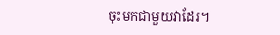ចុះមកជាមួយវាដែរ។